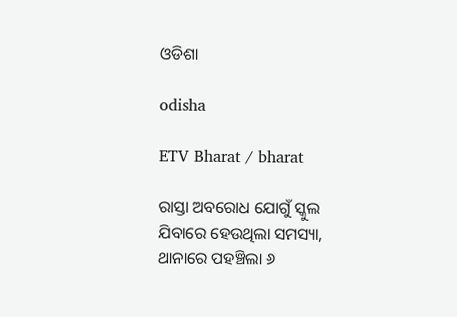ଓଡିଶା

odisha

ETV Bharat / bharat

ରାସ୍ତା ଅବରୋଧ ଯୋଗୁଁ ସ୍କୁଲ ଯିବାରେ ହେଉଥିଲା ସମସ୍ୟା, ଥାନାରେ ପହଞ୍ଚିଲା ୬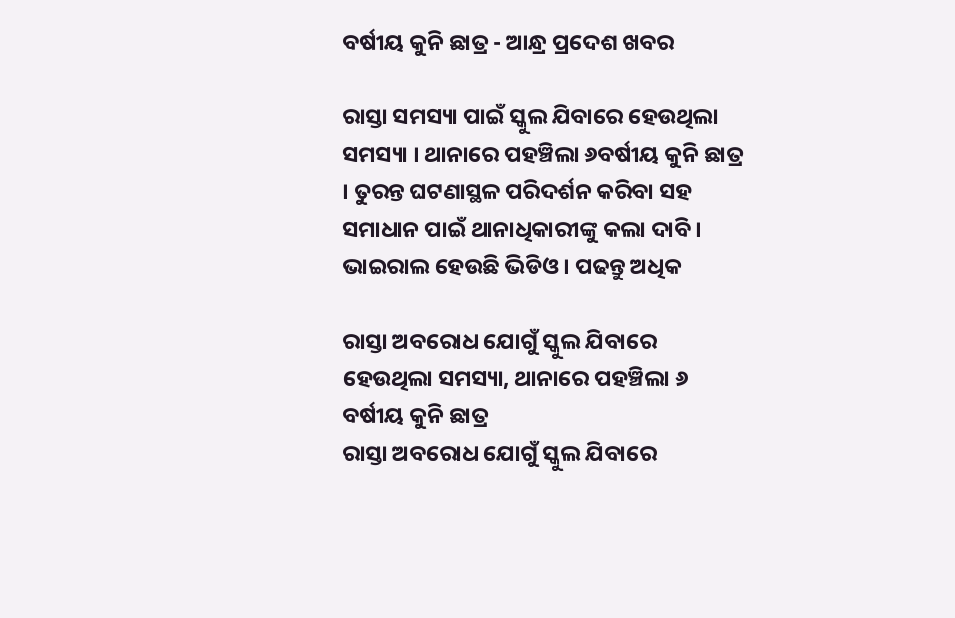ବର୍ଷୀୟ କୁନି ଛାତ୍ର - ଆନ୍ଧ୍ର ପ୍ରଦେଶ ଖବର

ରାସ୍ତା ସମସ୍ୟା ପାଇଁ ସ୍କୁଲ ଯିବାରେ ହେଉଥିଲା ସମସ୍ୟା । ଥାନାରେ ପହଞ୍ଚିଲା ୬ବର୍ଷୀୟ କୁନି ଛାତ୍ର । ତୁରନ୍ତ ଘଟଣାସ୍ଥଳ ପରିଦର୍ଶନ କରିବା ସହ ସମାଧାନ ପାଇଁ ଥାନାଧିକାରୀଙ୍କୁ କଲା ଦାବି । ଭାଇରାଲ ହେଉଛି ଭିଡିଓ । ପଢନ୍ତୁ ଅଧିକ

ରାସ୍ତା ଅବରୋଧ ଯୋଗୁଁ ସ୍କୁଲ ଯିବାରେ ହେଉଥିଲା ସମସ୍ୟା, ଥାନାରେ ପହଞ୍ଚିଲା ୬ ବର୍ଷୀୟ କୁନି ଛାତ୍ର
ରାସ୍ତା ଅବରୋଧ ଯୋଗୁଁ ସ୍କୁଲ ଯିବାରେ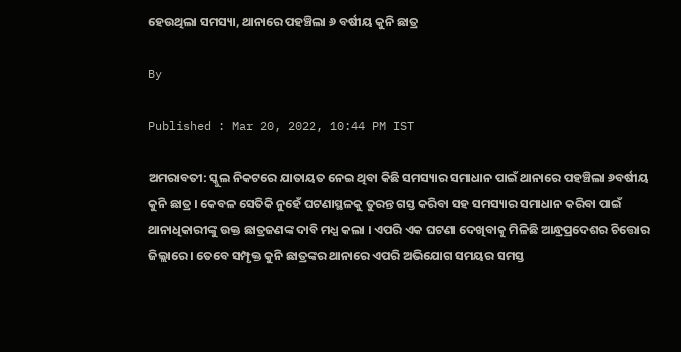ହେଉଥିଲା ସମସ୍ୟା, ଥାନାରେ ପହଞ୍ଚିଲା ୬ ବର୍ଷୀୟ କୁନି ଛାତ୍ର

By

Published : Mar 20, 2022, 10:44 PM IST

ଅମରାବତୀ: ସ୍କୁଲ ନିକଟରେ ଯାତାୟତ ନେଇ ଥିବା କିଛି ସମସ୍ୟାର ସମାଧାନ ପାଇଁ ଥାନାରେ ପହଞ୍ଚିଲା ୬ବର୍ଷୀୟ କୁନି ଛାତ୍ର । କେବଳ ସେତିକି ନୁହେଁ ଘଟଣାସ୍ଥଳକୁ ତୁରନ୍ତ ଗସ୍ତ କରିବା ସହ ସମସ୍ୟାର ସମାଧାନ କରିବା ପାଇଁ ଥାନାଧିକାରୀଙ୍କୁ ଉକ୍ତ ଛାତ୍ରଜଣଙ୍କ ଦାବି ମଧ୍ଯ କଲା । ଏପରି ଏକ ଘଟଣା ଦେଖିବାକୁ ମିଳିଛି ଆନ୍ଧ୍ରପ୍ରଦେଶର ଚିତ୍ତୋର ଜିଲ୍ଲାରେ । ତେବେ ସମ୍ପୃକ୍ତ କୁନି ଛାତ୍ରଙ୍କର ଥାନାରେ ଏପରି ଅଭିଯୋଗ ସମୟର ସମସ୍ତ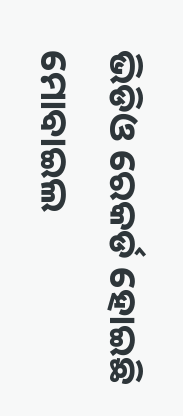ଭିଡିଓ ରେକର୍ଡ ହୋଇଛି ମୋବାଇଲ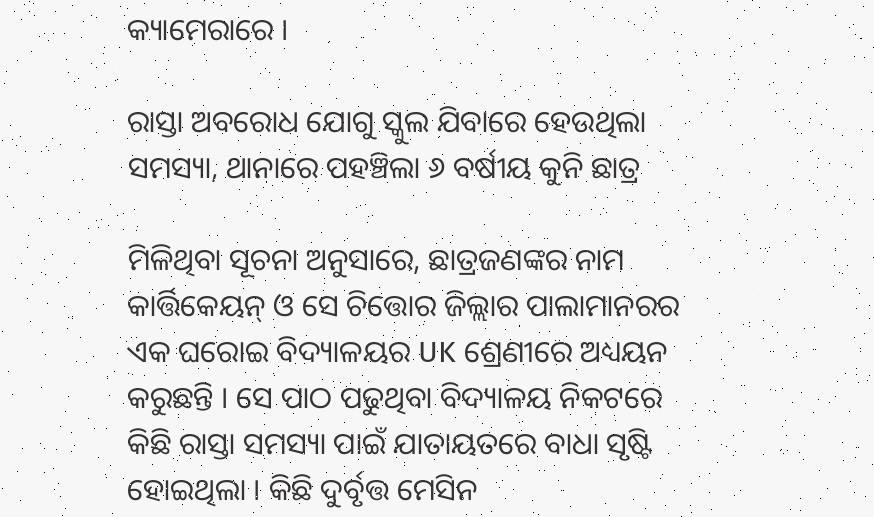କ୍ୟାମେରାରେ ।

ରାସ୍ତା ଅବରୋଧ ଯୋଗୁ ସ୍କୁଲ ଯିବାରେ ହେଉଥିଲା ସମସ୍ୟା, ଥାନାରେ ପହଞ୍ଚିଲା ୬ ବର୍ଷୀୟ କୁନି ଛାତ୍ର

ମିଳିଥିବା ସୂଚନା ଅନୁସାରେ, ଛାତ୍ରଜଣଙ୍କର ନାମ କାର୍ତ୍ତିକେୟନ୍ ଓ ସେ ଚିତ୍ତୋର ଜିଲ୍ଲାର ପାଲାମାନରର ଏକ ଘରୋଇ ବିଦ୍ୟାଳୟର UK ଶ୍ରେଣୀରେ ଅଧ୍ୟୟନ କରୁଛନ୍ତି । ସେ ପାଠ ପଢୁଥିବା ବିଦ୍ୟାଳୟ ନିକଟରେ କିଛି ରାସ୍ତା ସମସ୍ୟା ପାଇଁ ଯାତାୟତରେ ବାଧା ସୃଷ୍ଟି ହୋଇଥିଲା । କିଛି ଦୁର୍ବୃତ୍ତ ମେସିନ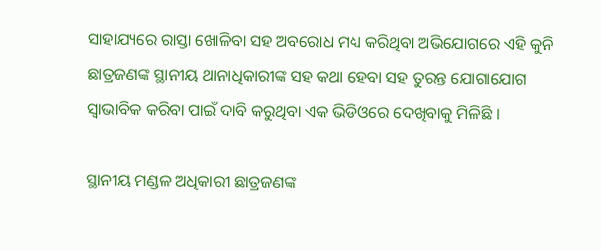ସାହାଯ୍ୟରେ ରାସ୍ତା ଖୋଳିବା ସହ ଅବରୋଧ ମଧ୍ୟ କରିଥିବା ଅଭିଯୋଗରେ ଏହି କୁନି ଛାତ୍ରଜଣଙ୍କ ସ୍ଥାନୀୟ ଥାନାଧିକାରୀଙ୍କ ସହ କଥା ହେବା ସହ ତୁରନ୍ତ ଯୋଗାଯୋଗ ସ୍ବାଭାବିକ କରିବା ପାଇଁ ଦାବି କରୁଥିବା ଏକ ଭିଡିଓରେ ଦେଖିବାକୁ ମିଳିଛି ।

ସ୍ଥାନୀୟ ମଣ୍ଡଳ ଅଧିକାରୀ ଛାତ୍ରଜଣଙ୍କ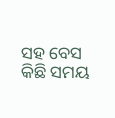ସହ ବେସ କିଛି ସମୟ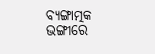ବ୍ୟଙ୍ଗାତ୍ମକ ଭଙ୍ଗୀରେ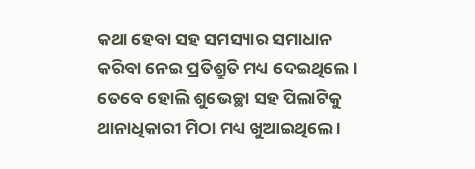କଥା ହେବା ସହ ସମସ୍ୟାର ସମାଧାନ କରିବା ନେଇ ପ୍ରତିଶ୍ରୁତି ମଧ୍ୟ ଦେଇଥିଲେ । ତେବେ ହୋଲି ଶୁଭେଚ୍ଛା ସହ ପିଲାଟିକୁ ଥାନାଧିକାରୀ ମିଠା ମଧ୍ୟ ଖୁଆଇଥିଲେ ।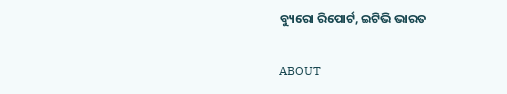ବ୍ୟୁରୋ ରିପୋର୍ଟ, ଇଟିଭି ଭାରତ

ABOUT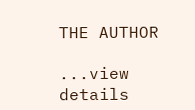THE AUTHOR

...view details